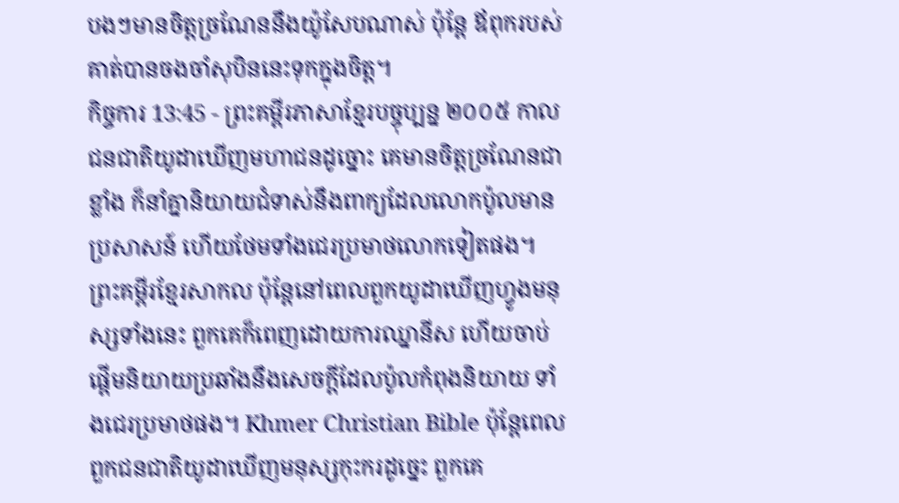បងៗមានចិត្តច្រណែននឹងយ៉ូសែបណាស់ ប៉ុន្តែ ឪពុករបស់គាត់បានចងចាំសុបិននេះទុកក្នុងចិត្ត។
កិច្ចការ 13:45 - ព្រះគម្ពីរភាសាខ្មែរបច្ចុប្បន្ន ២០០៥ កាលជនជាតិយូដាឃើញមហាជនដូច្នោះ គេមានចិត្តច្រណែនជាខ្លាំង ក៏នាំគ្នានិយាយជំទាស់នឹងពាក្យដែលលោកប៉ូលមានប្រសាសន៍ ហើយថែមទាំងជេរប្រមាថលោកទៀតផង។ ព្រះគម្ពីរខ្មែរសាកល ប៉ុន្តែនៅពេលពួកយូដាឃើញហ្វូងមនុស្សទាំងនេះ ពួកគេក៏ពេញដោយការឈ្នានីស ហើយចាប់ផ្ដើមនិយាយប្រឆាំងនឹងសេចក្ដីដែលប៉ូលកំពុងនិយាយ ទាំងជេរប្រមាថផង។ Khmer Christian Bible ប៉ុន្ដែពេលពួកជនជាតិយូដាឃើញមនុស្សកុះករដូច្នេះ ពួកគេ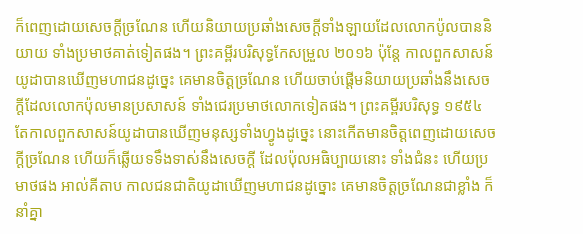ក៏ពេញដោយសេចក្ដីច្រណែន ហើយនិយាយប្រឆាំងសេចក្ដីទាំងឡាយដែលលោកប៉ូលបាននិយាយ ទាំងប្រមាថគាត់ទៀតផង។ ព្រះគម្ពីរបរិសុទ្ធកែសម្រួល ២០១៦ ប៉ុន្ដែ កាលពួកសាសន៍យូដាបានឃើញមហាជនដូច្នេះ គេមានចិត្តច្រណែន ហើយចាប់ផ្ដើមនិយាយប្រឆាំងនឹងសេចក្តីដែលលោកប៉ុលមានប្រសាសន៍ ទាំងជេរប្រមាថលោកទៀតផង។ ព្រះគម្ពីរបរិសុទ្ធ ១៩៥៤ តែកាលពួកសាសន៍យូដាបានឃើញមនុស្សទាំងហ្វូងដូច្នេះ នោះកើតមានចិត្តពេញដោយសេចក្ដីច្រណែន ហើយក៏ឆ្លើយទទឹងទាស់នឹងសេចក្ដី ដែលប៉ុលអធិប្បាយនោះ ទាំងជំនះ ហើយប្រមាថផង អាល់គីតាប កាលជនជាតិយូដាឃើញមហាជនដូច្នោះ គេមានចិត្ដច្រណែនជាខ្លាំង ក៏នាំគ្នា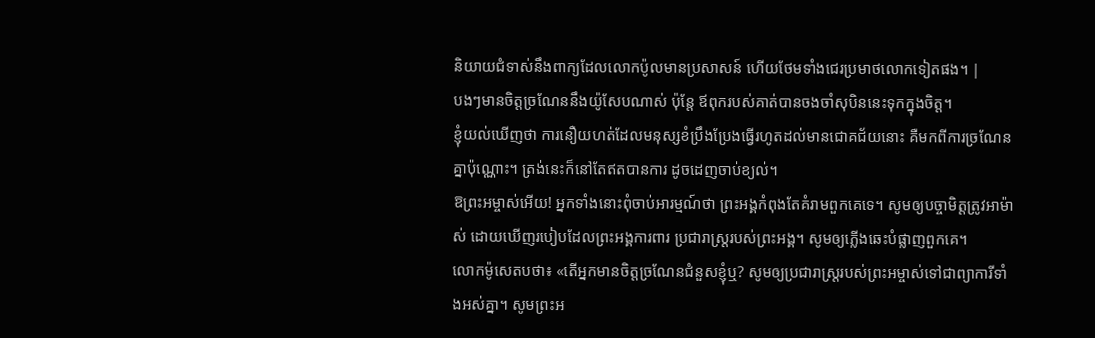និយាយជំទាស់នឹងពាក្យដែលលោកប៉ូលមានប្រសាសន៍ ហើយថែមទាំងជេរប្រមាថលោកទៀតផង។ |
បងៗមានចិត្តច្រណែននឹងយ៉ូសែបណាស់ ប៉ុន្តែ ឪពុករបស់គាត់បានចងចាំសុបិននេះទុកក្នុងចិត្ត។
ខ្ញុំយល់ឃើញថា ការនឿយហត់ដែលមនុស្សខំប្រឹងប្រែងធ្វើរហូតដល់មានជោគជ័យនោះ គឺមកពីការច្រណែនគ្នាប៉ុណ្ណោះ។ ត្រង់នេះក៏នៅតែឥតបានការ ដូចដេញចាប់ខ្យល់។
ឱព្រះអម្ចាស់អើយ! អ្នកទាំងនោះពុំចាប់អារម្មណ៍ថា ព្រះអង្គកំពុងតែគំរាមពួកគេទេ។ សូមឲ្យបច្ចាមិត្តត្រូវអាម៉ាស់ ដោយឃើញរបៀបដែលព្រះអង្គការពារ ប្រជារាស្ដ្ររបស់ព្រះអង្គ។ សូមឲ្យភ្លើងឆេះបំផ្លាញពួកគេ។
លោកម៉ូសេតបថា៖ «តើអ្នកមានចិត្តច្រណែនជំនួសខ្ញុំឬ? សូមឲ្យប្រជារាស្ត្ររបស់ព្រះអម្ចាស់ទៅជាព្យាការីទាំងអស់គ្នា។ សូមព្រះអ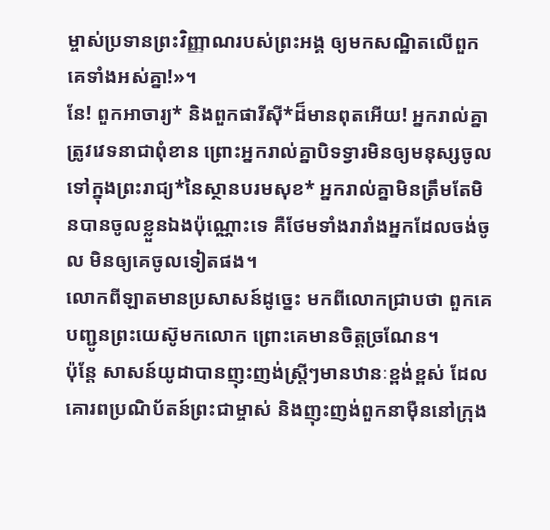ម្ចាស់ប្រទានព្រះវិញ្ញាណរបស់ព្រះអង្គ ឲ្យមកសណ្ឋិតលើពួកគេទាំងអស់គ្នា!»។
នែ! ពួកអាចារ្យ* និងពួកផារីស៊ី*ដ៏មានពុតអើយ! អ្នករាល់គ្នាត្រូវវេទនាជាពុំខាន ព្រោះអ្នករាល់គ្នាបិទទ្វារមិនឲ្យមនុស្សចូលទៅក្នុងព្រះរាជ្យ*នៃស្ថានបរមសុខ* អ្នករាល់គ្នាមិនត្រឹមតែមិនបានចូលខ្លួនឯងប៉ុណ្ណោះទេ គឺថែមទាំងរារាំងអ្នកដែលចង់ចូល មិនឲ្យគេចូលទៀតផង។
លោកពីឡាតមានប្រសាសន៍ដូច្នេះ មកពីលោកជ្រាបថា ពួកគេបញ្ជូនព្រះយេស៊ូមកលោក ព្រោះគេមានចិត្តច្រណែន។
ប៉ុន្តែ សាសន៍យូដាបានញុះញង់ស្ត្រីៗមានឋានៈខ្ពង់ខ្ពស់ ដែលគោរពប្រណិប័តន៍ព្រះជាម្ចាស់ និងញុះញង់ពួកនាម៉ឺននៅក្រុង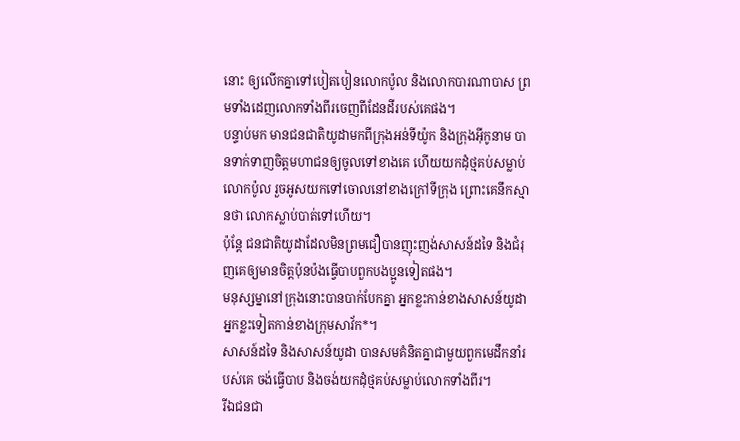នោះ ឲ្យលើកគ្នាទៅបៀតបៀនលោកប៉ូល និងលោកបារណាបាស ព្រមទាំងដេញលោកទាំងពីរចេញពីដែនដីរបស់គេផង។
បន្ទាប់មក មានជនជាតិយូដាមកពីក្រុងអន់ទីយ៉ូក និងក្រុងអ៊ីកូនាម បានទាក់ទាញចិត្តមហាជនឲ្យចូលទៅខាងគេ ហើយយកដុំថ្មគប់សម្លាប់លោកប៉ូល រួចអូសយកទៅចោលនៅខាងក្រៅទីក្រុង ព្រោះគេនឹកស្មានថា លោកស្លាប់បាត់ទៅហើយ។
ប៉ុន្តែ ជនជាតិយូដាដែលមិនព្រមជឿបានញុះញង់សាសន៍ដទៃ និងជំរុញគេឲ្យមានចិត្តប៉ុនប៉ងធ្វើបាបពួកបងប្អូនទៀតផង។
មនុស្សម្នានៅក្រុងនោះបានបាក់បែកគ្នា អ្នកខ្លះកាន់ខាងសាសន៍យូដា អ្នកខ្លះទៀតកាន់ខាងក្រុមសាវ័ក*។
សាសន៍ដទៃ និងសាសន៍យូដា បានសមគំនិតគ្នាជាមួយពួកមេដឹកនាំរបស់គេ ចង់ធ្វើបាប និងចង់យកដុំថ្មគប់សម្លាប់លោកទាំងពីរ។
រីឯជនជា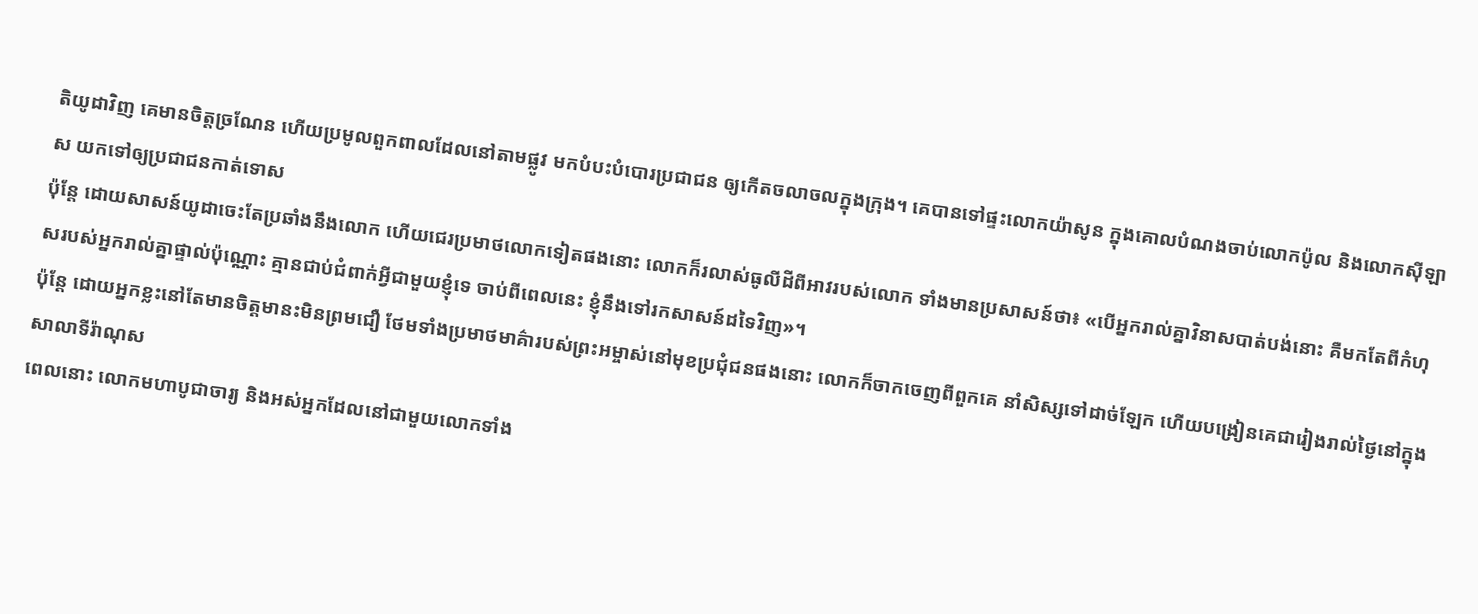តិយូដាវិញ គេមានចិត្តច្រណែន ហើយប្រមូលពួកពាលដែលនៅតាមផ្លូវ មកបំបះបំបោរប្រជាជន ឲ្យកើតចលាចលក្នុងក្រុង។ គេបានទៅផ្ទះលោកយ៉ាសូន ក្នុងគោលបំណងចាប់លោកប៉ូល និងលោកស៊ីឡាស យកទៅឲ្យប្រជាជនកាត់ទោស
ប៉ុន្តែ ដោយសាសន៍យូដាចេះតែប្រឆាំងនឹងលោក ហើយជេរប្រមាថលោកទៀតផងនោះ លោកក៏រលាស់ធូលីដីពីអាវរបស់លោក ទាំងមានប្រសាសន៍ថា៖ «បើអ្នករាល់គ្នាវិនាសបាត់បង់នោះ គឺមកតែពីកំហុសរបស់អ្នករាល់គ្នាផ្ទាល់ប៉ុណ្ណោះ គ្មានជាប់ជំពាក់អ្វីជាមួយខ្ញុំទេ ចាប់ពីពេលនេះ ខ្ញុំនឹងទៅរកសាសន៍ដទៃវិញ»។
ប៉ុន្តែ ដោយអ្នកខ្លះនៅតែមានចិត្តមានះមិនព្រមជឿ ថែមទាំងប្រមាថមាគ៌ារបស់ព្រះអម្ចាស់នៅមុខប្រជុំជនផងនោះ លោកក៏ចាកចេញពីពួកគេ នាំសិស្សទៅដាច់ឡែក ហើយបង្រៀនគេជារៀងរាល់ថ្ងៃនៅក្នុងសាលាទីរ៉ាណុស
ពេលនោះ លោកមហាបូជាចារ្យ និងអស់អ្នកដែលនៅជាមួយលោកទាំង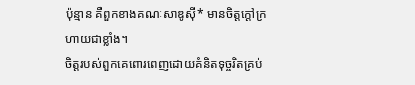ប៉ុន្មាន គឺពួកខាងគណៈសាឌូស៊ី* មានចិត្តក្ដៅក្រហាយជាខ្លាំង។
ចិត្តរបស់ពួកគេពោរពេញដោយគំនិតទុច្ចរិតគ្រប់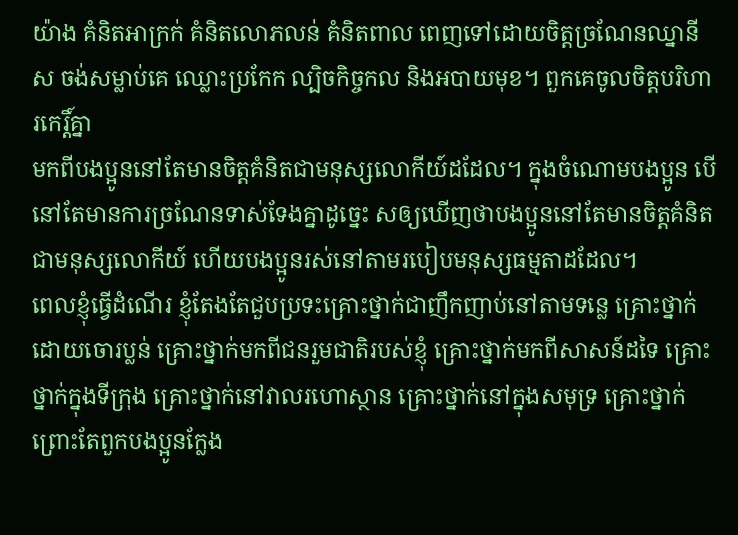យ៉ាង គំនិតអាក្រក់ គំនិតលោភលន់ គំនិតពាល ពេញទៅដោយចិត្តច្រណែនឈ្នានីស ចង់សម្លាប់គេ ឈ្លោះប្រកែក ល្បិចកិច្ចកល និងអបាយមុខ។ ពួកគេចូលចិត្តបរិហារកេរ្តិ៍គ្នា
មកពីបងប្អូននៅតែមានចិត្តគំនិតជាមនុស្សលោកីយ៍ដដែល។ ក្នុងចំណោមបងប្អូន បើនៅតែមានការច្រណែនទាស់ទែងគ្នាដូច្នេះ សឲ្យឃើញថាបងប្អូននៅតែមានចិត្តគំនិតជាមនុស្សលោកីយ៍ ហើយបងប្អូនរស់នៅតាមរបៀបមនុស្សធម្មតាដដែល។
ពេលខ្ញុំធ្វើដំណើរ ខ្ញុំតែងតែជួបប្រទះគ្រោះថ្នាក់ជាញឹកញាប់នៅតាមទន្លេ គ្រោះថ្នាក់ដោយចោរប្លន់ គ្រោះថ្នាក់មកពីជនរួមជាតិរបស់ខ្ញុំ គ្រោះថ្នាក់មកពីសាសន៍ដទៃ គ្រោះថ្នាក់ក្នុងទីក្រុង គ្រោះថ្នាក់នៅវាលរហោស្ថាន គ្រោះថ្នាក់នៅក្នុងសមុទ្រ គ្រោះថ្នាក់ ព្រោះតែពួកបងប្អូនក្លែង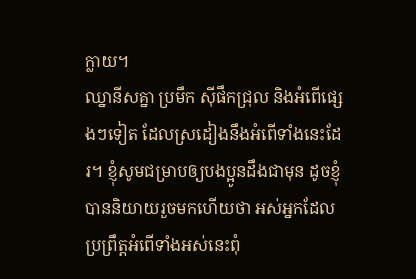ក្លាយ។
ឈ្នានីសគ្នា ប្រមឹក ស៊ីផឹកជ្រុល និងអំពើផ្សេងៗទៀត ដែលស្រដៀងនឹងអំពើទាំងនេះដែរ។ ខ្ញុំសូមជម្រាបឲ្យបងប្អូនដឹងជាមុន ដូចខ្ញុំបាននិយាយរួចមកហើយថា អស់អ្នកដែលប្រព្រឹត្តអំពើទាំងអស់នេះពុំ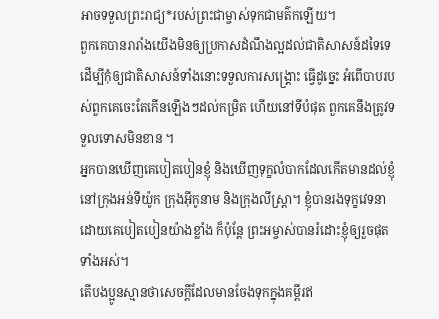អាចទទួលព្រះរាជ្យ*របស់ព្រះជាម្ចាស់ទុកជាមត៌កឡើយ។
ពួកគេបានរារាំងយើងមិនឲ្យប្រកាសដំណឹងល្អដល់ជាតិសាសន៍ដទៃទេ ដើម្បីកុំឲ្យជាតិសាសន៍ទាំងនោះទទួលការសង្គ្រោះ ធ្វើដូច្នេះ អំពើបាបរបស់ពួកគេចេះតែកើនឡើងៗដល់កម្រិត ហើយនៅទីបំផុត ពួកគេនឹងត្រូវទទួលទោសមិនខាន ។
អ្នកបានឃើញគេបៀតបៀនខ្ញុំ និងឃើញទុក្ខលំបាកដែលកើតមានដល់ខ្ញុំ នៅក្រុងអន់ទីយ៉ូក ក្រុងអ៊ីកូនាម និងក្រុងលីស្ដ្រា។ ខ្ញុំបានរងទុក្ខវេទនាដោយគេបៀតបៀនយ៉ាងខ្លាំង ក៏ប៉ុន្តែ ព្រះអម្ចាស់បានរំដោះខ្ញុំឲ្យរួចផុតទាំងអស់។
តើបងប្អូនស្មានថាសេចក្ដីដែលមានចែងទុកក្នុងគម្ពីរឥ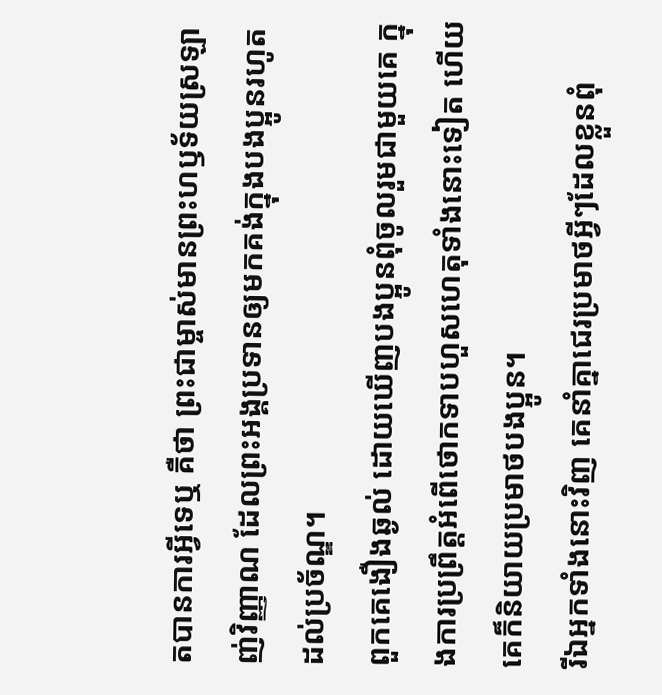តបានការអ្វីទេឬ គឺថា ព្រះជាម្ចាស់មានព្រះហឫទ័យស្រឡាញ់វិញ្ញាណ ដែលព្រះអង្គប្រទានឲ្យមកគង់ក្នុងបងប្អូនរហូតដល់ប្រច័ណ្ឌ។
ពួកគេងឿងឆ្ងល់ ដោយឃើញបងប្អូនពុំចូលរួមជាមួយគេ ក្នុងការប្រព្រឹត្តអំពើថោកទាបហួសហេតុទាំងនោះទៀត ហើយគេក៏និយាយប្រមាថបងប្អូន។
រីឯអ្នកទាំងនោះវិញ គេនាំគ្នាជេរប្រមាថអ្វីៗដែលខ្លួនពុំ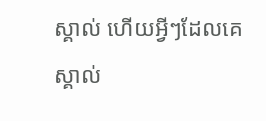ស្គាល់ ហើយអ្វីៗដែលគេស្គាល់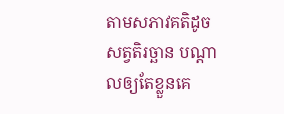តាមសភាវគតិដូចសត្វតិរច្ឆាន បណ្ដាលឲ្យតែខ្លួនគេ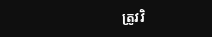ត្រូវវិ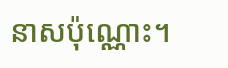នាសប៉ុណ្ណោះ។